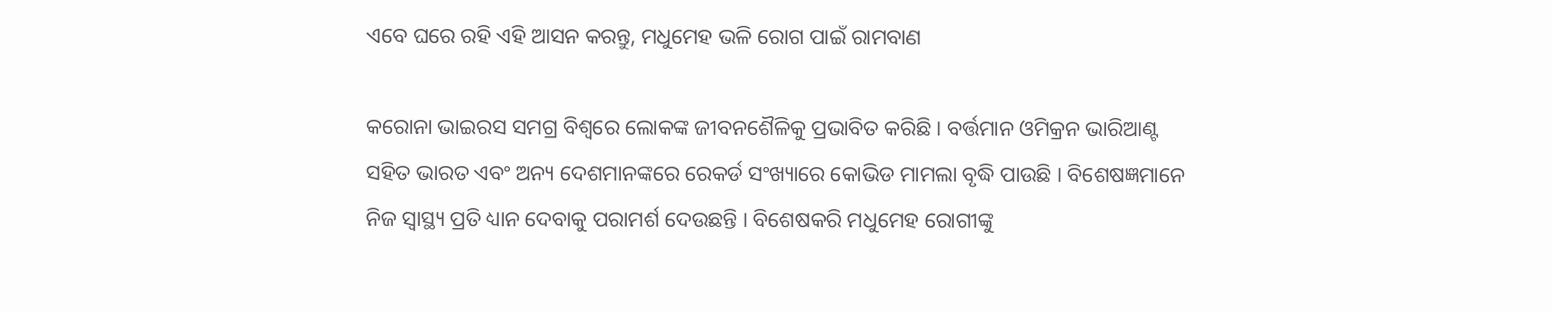ଏବେ ଘରେ ରହି ଏହି ଆସନ କରନ୍ତୁ, ମଧୁମେହ ଭଳି ରୋଗ ପାଇଁ ରାମବାଣ

କରୋନା ଭାଇରସ ସମଗ୍ର ବିଶ୍ୱରେ ଲୋକଙ୍କ ଜୀବନଶୈଳିକୁ ପ୍ରଭାବିତ କରିଛି । ବର୍ତ୍ତମାନ ଓମିକ୍ରନ ଭାରିଆଣ୍ଟ ସହିତ ଭାରତ ଏବଂ ଅନ୍ୟ ଦେଶମାନଙ୍କରେ ରେକର୍ଡ ସଂଖ୍ୟାରେ କୋଭିଡ ମାମଲା ବୃଦ୍ଧି ପାଉଛି । ବିଶେଷଜ୍ଞମାନେ ନିଜ ସ୍ୱାସ୍ଥ୍ୟ ପ୍ରତି ଧ୍ୟାନ ଦେବାକୁ ପରାମର୍ଶ ଦେଉଛନ୍ତି । ବିଶେଷକରି ମଧୁମେହ ରୋଗୀଙ୍କୁ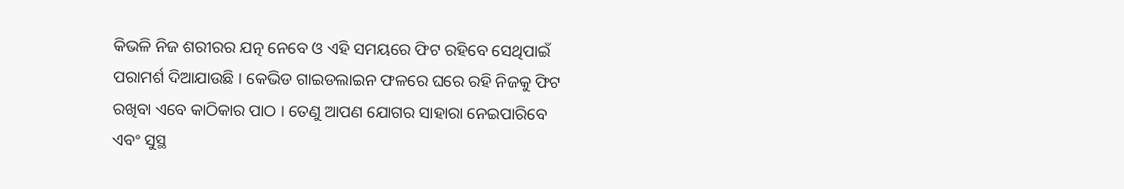କିଭଳି ନିଜ ଶରୀରର ଯତ୍ନ ନେବେ ଓ ଏହି ସମୟରେ ଫିଟ ରହିବେ ସେଥିପାଇଁ ପରାମର୍ଶ ଦିଆଯାଉଛି । କେଭିଡ ଗାଇଡଲାଇନ ଫଳରେ ଘରେ ରହି ନିଜକୁ ଫିଟ ରଖିବା ଏବେ କାଠିକାର ପାଠ । ତେଣୁ ଆପଣ ଯୋଗର ସାହାରା ନେଇପାରିବେ ଏବଂ ସୁସ୍ଥ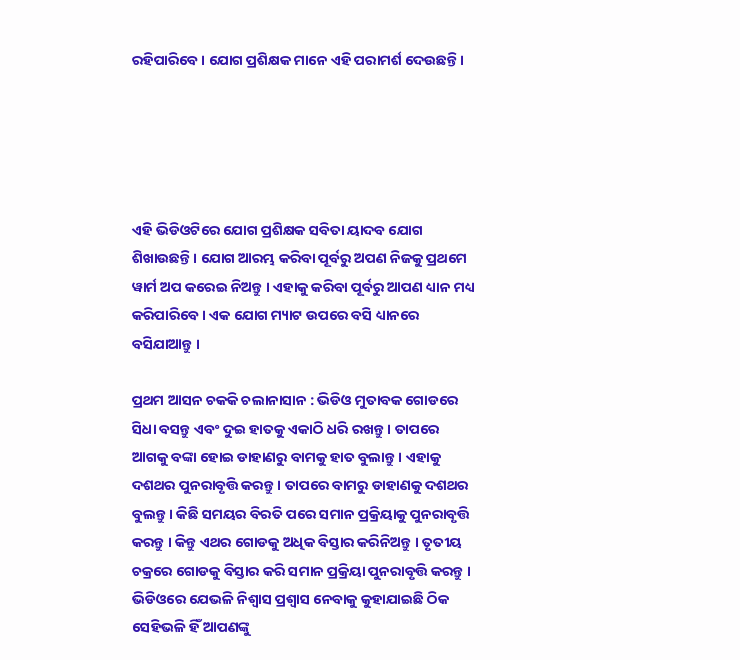ରହିପାରିବେ । ଯୋଗ ପ୍ରଶିକ୍ଷକ ମାନେ ଏହି ପରାମର୍ଶ ଦେଉଛନ୍ତି ।





ଏହି ଭିଡିଓଟିରେ ଯୋଗ ପ୍ରଶିକ୍ଷକ ସବିତା ୟାଦବ ଯୋଗ ଶିଖାଉଛନ୍ତି । ଯୋଗ ଆରମ୍ଭ କରିବା ପୂର୍ବରୁ ଅପଣ ନିଜକୁ ପ୍ରଥମେ ୱାର୍ମ ଅପ କରେଇ ନିଅନ୍ତୁ । ଏହାକୁ କରିବା ପୂର୍ବରୁ ଆପଣ ଧ୍ୟାନ ମଧ୍ୟ କରିପାରିବେ । ଏକ ଯୋଗ ମ୍ୟାଟ ଉପରେ ବସି ଧ୍ୟାନରେ ବସିଯାଆନ୍ତୁ ।

ପ୍ରଥମ ଆସନ ଚକକି ଚଲାନାସାନ : ଭିଡିଓ ମୁତାବକ ଗୋଡରେ ସିଧା ବସନ୍ତୁ ଏବଂ ଦୁଇ ହାତକୁ ଏକାଠି ଧରି ରଖନ୍ତୁ । ତାପରେ ଆଗକୁ ବଙ୍କା ହୋଇ ଡାହାଣରୁ ବାମକୁ ହାତ ବୁଲାନ୍ତୁ । ଏହାକୁ ଦଶଥର ପୁନରାବୃତ୍ତି କରନ୍ତୁ । ତାପରେ ବାମରୁ ଡାହାଣକୁ ଦଶଥର ବୁଲନ୍ତୁ । କିଛି ସମୟର ବିରତି ପରେ ସମାନ ପ୍ରକ୍ରିୟାକୁ ପୁନରାବୃତ୍ତି କରନ୍ତୁ । କିନ୍ତୁ ଏଥର ଗୋଡକୁ ଅଧିକ ବିସ୍ତାର କରିନିଅନ୍ତୁ । ତୃତୀୟ ଚକ୍ରରେ ଗୋଡକୁ ବିସ୍ତାର କରି ସମାନ ପ୍ରକ୍ରିୟା ପୁନରାବୃତ୍ତି କରନ୍ତୁ । ଭିଡିଓରେ ଯେଭଳି ନିଶ୍ୱାସ ପ୍ରଶ୍ୱାସ ନେବାକୁ କୁହାଯାଇଛି ଠିକ ସେହିଭଳି ହିଁ ଆପଣଙ୍କୁ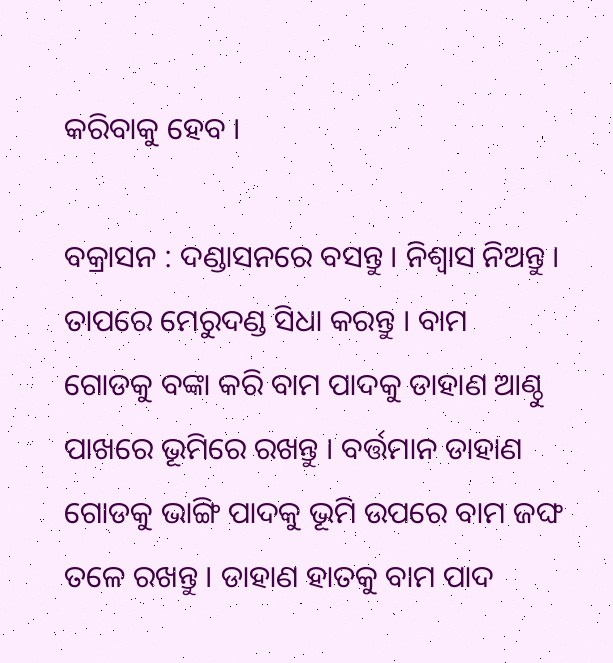କରିବାକୁ ହେବ ।

ବକ୍ରାସନ : ଦଣ୍ଡାସନରେ ବସନ୍ତୁ । ନିଶ୍ୱାସ ନିଅନ୍ତୁ । ତାପରେ ମେରୁଦଣ୍ଡ ସିଧା କରନ୍ତୁ । ବାମ ଗୋଡକୁ ବଙ୍କା କରି ବାମ ପାଦକୁ ଡାହାଣ ଆଣ୍ଠୁ ପାଖରେ ଭୂମିରେ ରଖନ୍ତୁ । ବର୍ତ୍ତମାନ ଡାହାଣ ଗୋଡକୁ ଭାଙ୍ଗି ପାଦକୁ ଭୂମି ଉପରେ ବାମ ଜଙ୍ଘ ତଳେ ରଖନ୍ତୁ । ଡାହାଣ ହାତକୁ ବାମ ପାଦ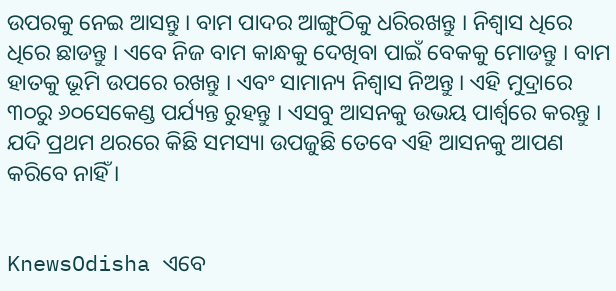ଉପରକୁ ନେଇ ଆସନ୍ତୁ । ବାମ ପାଦର ଆଙ୍ଗୁଠିକୁ ଧରିରଖନ୍ତୁ । ନିଶ୍ୱାସ ଧିରେ ଧିରେ ଛାଡନ୍ତୁ । ଏବେ ନିଜ ବାମ କାନ୍ଧକୁ ଦେଖିବା ପାଇଁ ବେକକୁ ମୋଡନ୍ତୁ । ବାମ ହାତକୁ ଭୂମି ଉପରେ ରଖନ୍ତୁ । ଏବଂ ସାମାନ୍ୟ ନିଶ୍ୱାସ ନିଅନ୍ତୁ । ଏହି ମୁଦ୍ରାରେ ୩୦ରୁ ୬୦ସେକେଣ୍ଡ ପର୍ଯ୍ୟନ୍ତ ରୁହନ୍ତୁ । ଏସବୁ ଆସନକୁ ଉଭୟ ପାର୍ଶ୍ୱରେ କରନ୍ତୁ । ଯଦି ପ୍ରଥମ ଥରରେ କିଛି ସମସ୍ୟା ଉପଜୁଛି ତେବେ ଏହି ଆସନକୁ ଆପଣ କରିବେ ନାହିଁ ।


KnewsOdisha ଏବେ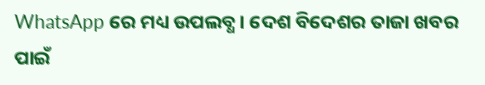WhatsApp ରେ ମଧ୍ୟ ଉପଲବ୍ଧ । ଦେଶ ବିଦେଶର ତାଜା ଖବର ପାଇଁ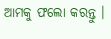ଆମକୁ ଫଲୋ କରନ୍ତୁ ।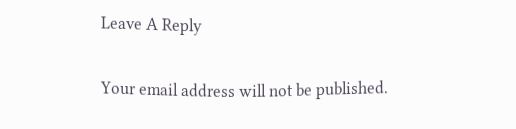Leave A Reply

Your email address will not be published.